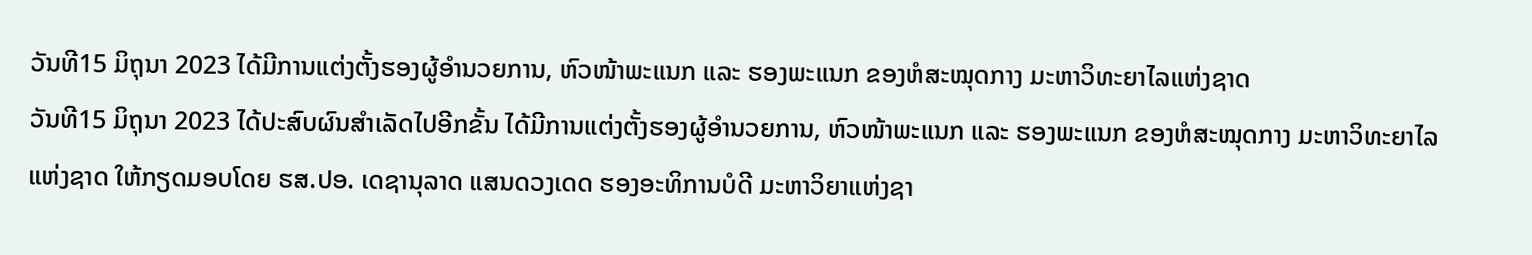ວັນທີ15 ມິຖຸນາ 2023 ໄດ້ມີການແຕ່ງຕັ້ງຮອງຜູ້ອຳນວຍການ, ຫົວໜ້າພະແນກ ແລະ ຮອງພະແນກ ຂອງຫໍສະໝຸດກາງ ມະຫາວິທະຍາໄລແຫ່ງຊາດ
ວັນທີ15 ມິຖຸນາ 2023 ໄດ້ປະສົບຜົນສຳເລັດໄປອີກຂັ້ນ ໄດ້ມີການແຕ່ງຕັ້ງຮອງຜູ້ອຳນວຍການ, ຫົວໜ້າພະແນກ ແລະ ຮອງພະແນກ ຂອງຫໍສະໝຸດກາງ ມະຫາວິທະຍາໄລແຫ່ງຊາດ ໃຫ້ກຽດມອບໂດຍ ຮສ.ປອ. ເດຊານຸລາດ ແສນດວງເດດ ຮອງອະທິການບໍດີ ມະຫາວິຍາແຫ່ງຊາ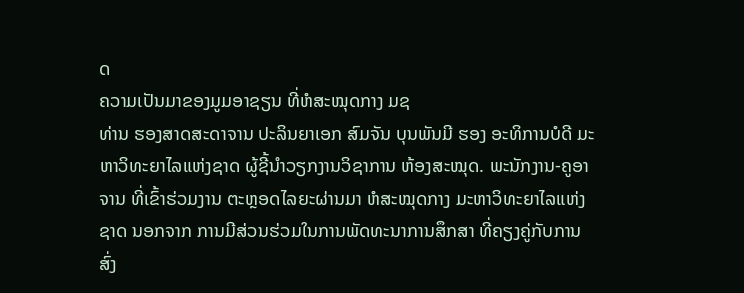ດ
ຄວາມເປັນມາຂອງມູມອາຊຽນ ທີ່ຫໍສະໝຸດກາງ ມຊ
ທ່ານ ຮອງສາດສະດາຈານ ປະລິນຍາເອກ ສົມຈັນ ບຸນພັນມີ ຮອງ ອະທິການບໍດີ ມະຫາວິທະຍາໄລແຫ່ງຊາດ ຜູ້ຊີ້ນໍາວຽກງານວິຊາການ ຫ້ອງສະໝຸດ. ພະນັກງານ-ຄູອາຈານ ທີ່ເຂົ້າຮ່ວມງານ ຕະຫຼອດໄລຍະຜ່ານມາ ຫໍສະໝຸດກາງ ມະຫາວິທະຍາໄລແຫ່ງຊາດ ນອກຈາກ ການມີສ່ວນຮ່ວມໃນການພັດທະນາການສຶກສາ ທີ່ຄຽງຄູ່ກັບການ ສົ່ງ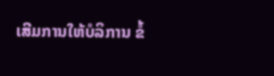ເສີມການໃຫ້ບໍລິການ ຂໍ້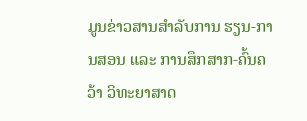ມູນຂ່າວສານສໍາລັບການ ຮຽນ-ການສອນ ແລະ ການສຶກສາກ-ຄົ້ນຄວ້າ ວິທະຍາສາດ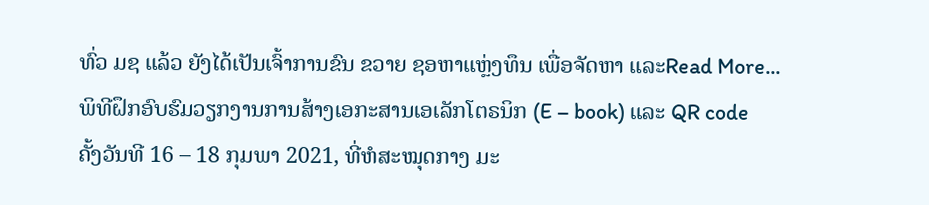ທົ່ວ ມຊ ແລ້ວ ຍັງໄດ້ເປັນເຈົ້າການຂົນ ຂວາຍ ຊອຫາແຫຼ່ງທຶນ ເພື່ອຈັດຫາ ແລະRead More...
ພິທີຝຶກອົບຮົມວຽກງານການສ້າງເອກະສານເອເລັກໂຕຣນິກ (E – book) ແລະ QR code
ຄັ້ງວັນທີ 16 – 18 ກຸມພາ 2021, ທີ່ຫໍສະໝຸດກາງ ມະ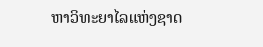ຫາວິທະຍາໄລແຫ່ງຊາດ